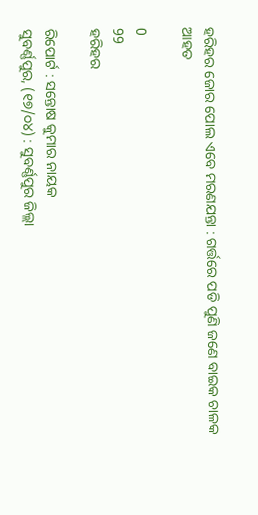ହରିହର ଜୋର ପୋଲ ଏବେ ମରଣଯନ୍ତା : ଗର୍ତ୍ତରେ ପଡି ପୁଣି ଜଣେ ବାଇକ ଚାଳକ ଆହତ

0
99
ହରିହର

ରିପୋର୍ଟ : ସନ୍ତୋଷ କୁମାର ନାୟକ
ସୁବର୍ଣ୍ଣପୁର, (୧୭/୦୪) : ସୁବର୍ଣ୍ଣପୁର ଜିଲ୍ଲା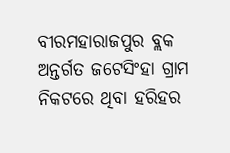ବୀରମହାରାଜପୁର ବ୍ଲକ ଅନ୍ତର୍ଗତ ଜଟେସିଂହା ଗ୍ରାମ ନିକଟରେ ଥିବା ହରିହର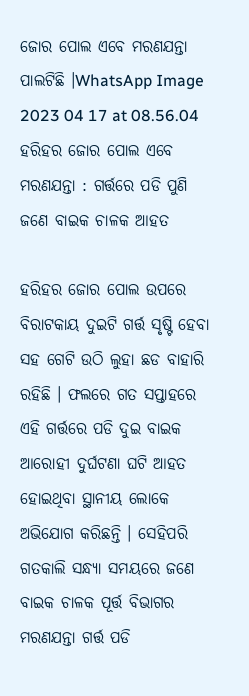ଜୋର ପୋଲ ଏବେ ମରଣଯନ୍ତା ପାଲଟିଛି ।WhatsApp Image 2023 04 17 at 08.56.04 ହରିହର ଜୋର ପୋଲ ଏବେ ମରଣଯନ୍ତା : ଗର୍ତ୍ତରେ ପଡି ପୁଣି ଜଣେ ବାଇକ ଚାଳକ ଆହତ

ହରିହର ଜୋର ପୋଲ ଉପରେ ବିରାଟକାୟ ଦୁଇଟି ଗର୍ତ୍ତ ସୃଷ୍ଟି ହେବା ସହ ଗେଟି ଉଠି ଲୁହା ଛଡ ବାହାରି ରହିଛି । ଫଲରେ ଗତ ସପ୍ତାହରେ ଏହି ଗର୍ତ୍ତରେ ପଡି ଦୁଇ ବାଇକ ଆରୋହୀ ଦୁର୍ଘଟଣା ଘଟି ଆହତ ହୋଇଥିବା ସ୍ଥାନୀୟ ଲୋକେ ଅଭିଯୋଗ କରିଛନ୍ତି । ସେହିପରି ଗତକାଲି ସନ୍ଧ୍ୟା ସମୟରେ ଜଣେ ବାଇକ ଚାଳକ ପୂର୍ତ୍ତ ବିଭାଗର ମରଣଯନ୍ତା ଗର୍ତ୍ତ ପଡି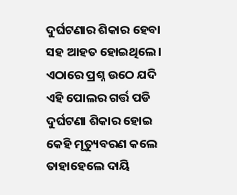ଦୁର୍ଘଟଣାର ଶିକାର ହେବା ସହ ଆହତ ହୋଇଥିଲେ ।‌ ଏଠାରେ ପ୍ରଶ୍ନ ଉଠେ ଯଦି ଏହି ପୋଲର ଗର୍ତ୍ତ ପଡି ଦୁର୍ଘଟଣା ଶିକାର ହୋଇ କେହି ମୃତ୍ୟୁବରଣ କଲେ ତାହାହେଲେ ଦାୟି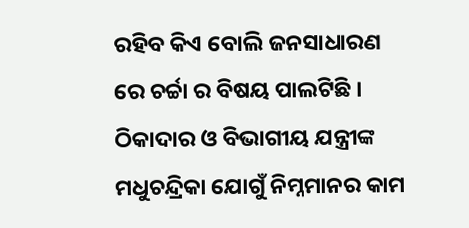ରହିବ କିଏ ବୋଲି ଜନସାଧାରଣ ରେ ଚର୍ଚ୍ଚା ର ବିଷୟ ପାଲଟିଛି । ଠିକାଦାର ଓ ବିଭାଗୀୟ ଯନ୍ତ୍ରୀଙ୍କ ମଧୁଚନ୍ଦ୍ରିକା ଯୋଗୁଁ ନିମ୍ନମାନର କାମ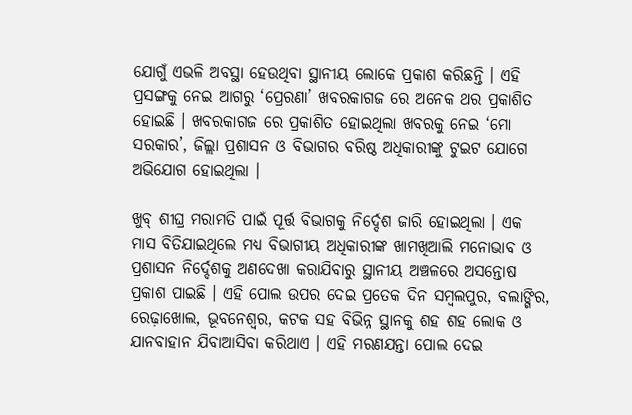ଯୋଗୁଁ ଏଭଳି ଅବସ୍ଥା ହେଉଥିବା ସ୍ଥାନୀୟ ଲୋକେ ପ୍ରକାଶ କରିଛନ୍ତି । ଏହି ପ୍ରସଙ୍ଗକୁ ନେଇ ଆଗରୁ ‘ପ୍ରେରଣା’ ଖବରକାଗଜ ରେ ଅନେକ ଥର ପ୍ରକାଶିତ ହୋଇଛି ।‌ ଖବରକାଗଜ ରେ ପ୍ରକାଶିତ ହୋଇଥିଲା ଖବରକୁ ନେଇ ‘ମୋ ସରକାର’, ଜିଲ୍ଲା ପ୍ରଶାସନ ଓ ବିଭାଗର ବରିଷ୍ଠ ଅଧିକାରୀଙ୍କୁ ଟୁଇଟ ଯୋଗେ ଅଭିଯୋଗ ହୋଇଥିଲା ।‌

ଖୁବ୍ ଶୀଘ୍ର ମରାମତି ପାଇଁ ପୂର୍ତ୍ତ ବିଭାଗକୁ ନିର୍ଦ୍ଦେଶ ଜାରି ହୋଇଥିଲା । ଏକ ମାସ ବିତିଯାଇଥିଲେ ମଧ୍ୟ ବିଭାଗୀୟ ଅଧିକାରୀଙ୍କ ଖାମଖିଆଲି ମନୋଭାବ ଓ ପ୍ରଶାସନ ନିର୍ଦ୍ଦେଶକୁ ଅଣଦେଖା କରାଯିବାରୁ ସ୍ଥାନୀୟ ଅଞ୍ଚଳରେ ଅସନ୍ତୋଷ ପ୍ରକାଶ ପାଇଛି । ଏହି ପୋଲ ଉପର ଦେଇ ପ୍ରତେକ ଦିନ ସମ୍ବଲପୁର, ବଲାଙ୍ଗିର, ରେଢ଼ାଖୋଲ, ଭୂବନେଶ୍ଵର, କଟକ ସହ ବିଭିନ୍ନ ସ୍ଥାନକୁ ଶହ ଶହ ଲୋକ ଓ ଯାନବାହାନ ଯିବାଆସିବା କରିଥାଏ । ଏହି ମରଣଯନ୍ତା ପୋଲ ଦେଇ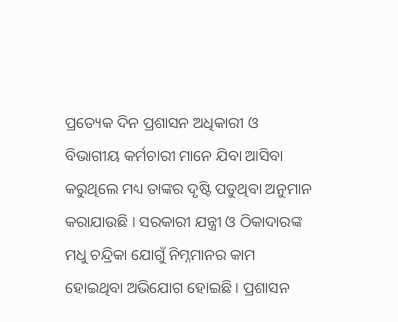ପ୍ରତ୍ୟେକ ଦିନ ପ୍ରଶାସନ ଅଧିକାରୀ ଓ ବିଭାଗୀୟ କର୍ମଚାରୀ ମାନେ ଯିବା ଆସିବା କରୁଥିଲେ ମଧ୍ୟ ତାଙ୍କର ଦୃଷ୍ଟି ପଡୁଥିବା ଅନୁମାନ କରାଯାଉଛି । ସରକାରୀ ଯନ୍ତ୍ରୀ ଓ ଠିକାଦାରଙ୍କ ମଧୁ ଚନ୍ଦ୍ରିକା ଯୋଗୁଁ ନିମ୍ନମାନର କାମ ହୋଇଥିବା ଅଭିଯୋଗ ହୋଇଛି । ପ୍ରଶାସନ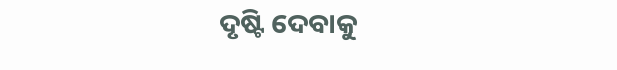ଦୃଷ୍ଟି ଦେବାକୁ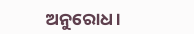ଅନୁରୋଧ ।